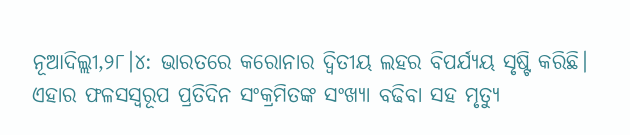ନୂଆଦିଲ୍ଲୀ,୨୮।୪: ଭାରତରେ କରୋନାର ଦ୍ୱିତୀୟ ଲହର ବିପର୍ଯ୍ୟୟ ସୃଷ୍ଟି କରିଛି। ଏହାର ଫଳସସ୍ବରୂପ ପ୍ରତିଦିନ ସଂକ୍ରମିତଙ୍କ ସଂଖ୍ୟା ବଢିବା ସହ ମୃତ୍ୟୁ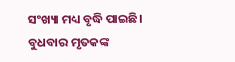ସଂଖ୍ୟା ମଧ୍ୟ ବୃଦ୍ଧି ପାଇଛି। ବୁଧବାର ମୃତକଙ୍କ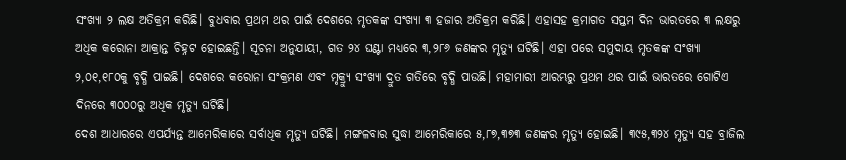ସଂଖ୍ୟା ୨ ଲକ୍ଷ ଅତିକ୍ରମ କରିଛି। ବୁଧବାର ପ୍ରଥମ ଥର ପାଇଁ ଦେଶରେ ମୃତକଙ୍କ ସଂଖ୍ୟା ୩ ହଜାର ଅତିକ୍ରମ କରିଛି। ଏହାସହ କ୍ରମାଗତ ସପ୍ତମ ଦିନ ଭାରତରେ ୩ ଲକ୍ଷରୁ ଅଧିକ କରୋନା ଆକ୍ରାନ୍ତ ଚିହ୍ନଟ ହୋଇଛନ୍ତି। ସୂଚନା ଅନୁଯାୟୀ, ଗତ ୨୪ ଘଣ୍ଟା ମଧ୍ୟରେ ୩,୨୮୬ ଜଣଙ୍କର ମୃତ୍ୟୁ ଘଟିଛି। ଏହା ପରେ ସମୁଦାୟ ମୃତକଙ୍କ ସଂଖ୍ୟା ୨,୦୧,୧୮୦କୁ ବୃଦ୍ଧି ପାଇଛି। ଦେଶରେ କରୋନା ସଂକ୍ରମଣ ଏବଂ ମୃକ୍ର୍ୟୁ ସଂଖ୍ୟା ଦ୍ରୁତ ଗତିରେ ବୃଦ୍ଧି ପାଉଛି। ମହାମାରୀ ଆରମ୍ଭରୁ ପ୍ରଥମ ଥର ପାଇଁ ଭାରତରେ ଗୋଟିଏ ଦିନରେ ୩୦୦୦ରୁ ଅଧିକ ମୃତ୍ୟୁ ଘଟିଛି।
ଦେଶ ଆଧାରରେ ଏପର୍ଯ୍ୟନ୍ତ ଆମେରିକାରେ ସର୍ବାଧିକ ମୃତ୍ୟୁ ଘଟିଛି। ମଙ୍ଗଳବାର ସୁଦ୍ଧା ଆମେରିକାରେ ୫,୮୭,୩୭୩ ଜଣଙ୍କର ମୃତ୍ୟୁ ହୋଇଛି। ୩୯୫,୩୨୪ ମୃତ୍ୟୁ ସହ ବ୍ରାଜିଲ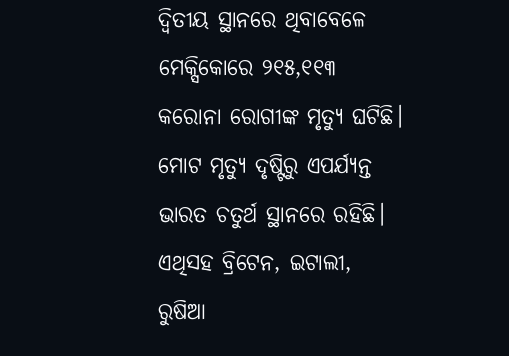ଦ୍ୱିତୀୟ ସ୍ଥାନରେ ଥିବାବେଳେ ମେକ୍ସିକୋରେ ୨୧୫,୧୧୩ କରୋନା ରୋଗୀଙ୍କ ମୃତ୍ୟୁ ଘଟିଛି। ମୋଟ ମୃତ୍ୟୁ ଦୃଷ୍ଟିରୁ ଏପର୍ଯ୍ୟନ୍ତ ଭାରତ ଚତୁର୍ଥ ସ୍ଥାନରେ ରହିଛି। ଏଥିସହ ବ୍ରିଟେନ, ଇଟାଲୀ, ରୁଷିଆ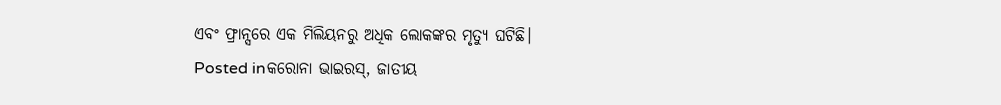ଏବଂ ଫ୍ରାନ୍ସରେ ଏକ ମିଲିୟନରୁ ଅଧିକ ଲୋକଙ୍କର ମୃତ୍ୟୁ ଘଟିଛି।
Posted inକରୋନା ଭାଇରସ୍, ଜାତୀୟ